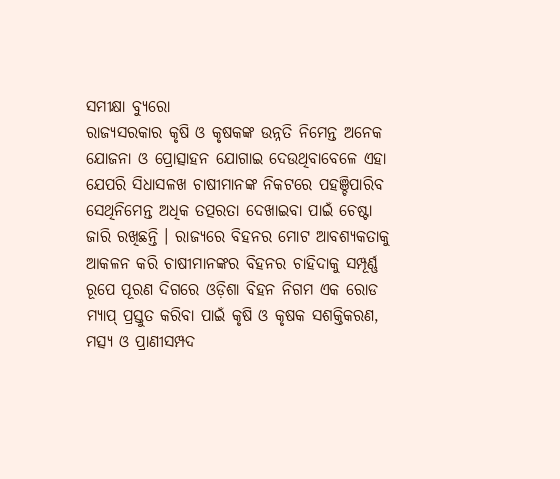ସମୀକ୍ଷା ବ୍ୟୁରୋ
ରାଜ୍ୟସରକାର କୃଷି ଓ କୃଷକଙ୍କ ଉନ୍ନତି ନିମେନ୍ତ ଅନେକ ଯୋଜନା ଓ ପ୍ରୋତ୍ସାହନ ଯୋଗାଇ ଦେଉଥିବାବେଳେ ଏହା ଯେପରି ସିଧାସଳଖ ଚାଷୀମାନଙ୍କ ନିକଟରେ ପହଞ୍ଚିପାରିବ ସେଥିନିମେନ୍ତ ଅଧିକ ତତ୍ପରତା ଦେଖାଇବା ପାଇଁ ଚେଷ୍ଟା ଜାରି ରଖିଛନ୍ତି । ରାଜ୍ୟରେ ବିହନର ମୋଟ ଆବଶ୍ୟକତାକୁ ଆକଳନ କରି ଚାଷୀମାନଙ୍କର ବିହନର ଚାହିଦାକୁ ସମ୍ପୂର୍ଣ୍ଣ ରୂପେ ପୂରଣ ଦିଗରେ ଓଡ଼ିଶା ବିହନ ନିଗମ ଏକ ରୋଡ ମ୍ୟାପ୍ ପ୍ରସ୍ତୁତ କରିବା ପାଇଁ କୃଷି ଓ କୃଷକ ସଶକ୍ତିକରଣ, ମତ୍ସ୍ୟ ଓ ପ୍ରାଣୀସମ୍ପଦ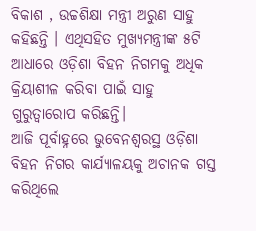ବିକାଶ , ଉଚ୍ଚଶିକ୍ଷା ମନ୍ତ୍ରୀ ଅରୁଣ ସାହୁ କହିଛନ୍ତି । ଏଥିସହିତ ମୁଖ୍ୟମନ୍ତ୍ରୀଙ୍କ ୫ଟି ଆଧାରେ ଓଡ଼ିଶା ବିହନ ନିଗମକୁ ଅଧିକ କ୍ରିୟାଶୀଳ କରିବା ପାଇଁ ସାହୁ ଗୁରୁତ୍ବାରୋପ କରିଛନ୍ତି।
ଆଜି ପୂର୍ବାହ୍ନରେ ଭୁବେନଶ୍ବରସ୍ଥ ଓଡ଼ିଶା ବିହନ ନିଗର କାର୍ଯ୍ୟାଳୟକୁ ଅଚାନକ ଗସ୍ତ କରିଥିଲେ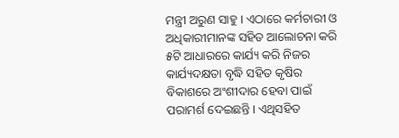ମନ୍ତ୍ରୀ ଅରୁଣ ସାହୁ । ଏଠାରେ କର୍ମଚାରୀ ଓ ଅଧିକାରୀମାନଙ୍କ ସହିତ ଆଲୋଚନା କରି ୫ଟି ଆଧାରରେ କାର୍ଯ୍ୟ କରି ନିଜର କାର୍ଯ୍ୟଦକ୍ଷତା ବୃଦ୍ଧି ସହିତ କୃଷିର ବିକାଶରେ ଅଂଶୀଦାର ହେବା ପାଇଁ ପରାମର୍ଶ ଦେଇଛନ୍ତି । ଏଥିସହିତ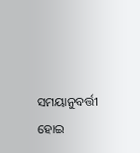ସମୟାନୁବର୍ତ୍ତୀ ହୋଇ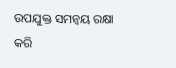ଉପଯୁକ୍ତ ସମନ୍ବୟ ରକ୍ଷା କରି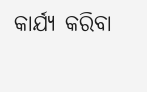କାର୍ଯ୍ୟ କରିବା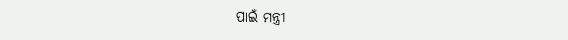ପାଇଁ ମନ୍ତ୍ରୀ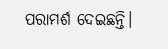ପରାମର୍ଶ ଦେଇଛନ୍ତି।